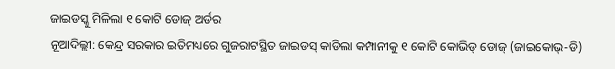ଜାଇଡସ୍କୁ ମିଳିଲା ୧ କୋଟି ଡୋଜ୍ ଅର୍ଡର
ନୂଆଦିଲ୍ଲୀ: କେନ୍ଦ୍ର ସରକାର ଇତିମଧ୍ୟରେ ଗୁଜରାଟସ୍ଥିତ ଜାଇଡସ୍ କାଡିଲା କମ୍ପାନୀକୁ ୧ କୋଟି କୋଭିଡ୍ ଡୋଜ୍ (ଜାଇକୋଭ୍-ଡି)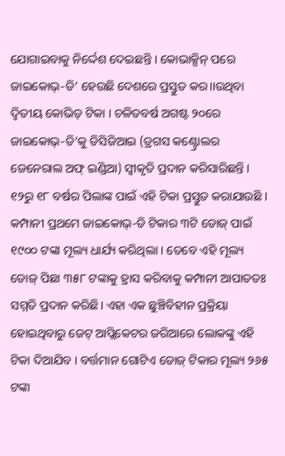ଯୋଗାଇବାକୁ ନିର୍ଦ୍ଦେଶ ଦେଇଛନ୍ତି । କୋଭାକ୍ସିନ୍ ପରେ ଜାଇକୋଭ୍-ଡି’ ହେଉଛି ଦେଶରେ ପ୍ରସ୍ତୁତ କର।।ଉଥିବା ଦ୍ୱିତୀୟ କୋଭିଡ୍ ଟିକା । ଚଳିତବର୍ଷ ଅଗଷ୍ଟ ୨୦ରେ ଜାଇକୋଭ୍-ଡି’କୁ ଡିସିଜିଆଇ (ଡ୍ରଗସ କଣ୍ଟ୍ରୋଲର ଜେନେରାଲ ଅଫ୍ ଇଣ୍ଡିଆ) ସ୍ୱୀକୃତି ପ୍ରଦାନ କରିସାରିଛନ୍ତି । ୧୨ରୁ ୧୮ ବର୍ଷର ପିଲାଙ୍କ ପାଇଁ ଏହି ଟିକା ପ୍ରସ୍ତୁତ କରାଯାଉଛି । କମ୍ପାନୀ ପ୍ରଥମେ ଜାଇକୋଭ୍-ଡି ଟିକାର ୩ଟି ଡୋଜ୍ ପାଇଁ ୧୯୦୦ ଟଙ୍କା ମୂଲ୍ୟ ଧାର୍ଯ୍ୟ କରିଥିଲା । ତେବେ ଏହି ମୂଲ୍ୟ ଡୋଜ୍ ପିଛା ୩୫୮ ଟଙ୍କାକୁ ହ୍ରାସ କରିବାକୁ କମ୍ପାନୀ ଆପାତତଃ ସମ୍ମତି ପ୍ରଦାନ କରିଛି। ଏହା ଏକ ଛୁଞ୍ଚିବିହୀନ ପ୍ରକ୍ରିୟା ହୋଇଥିବାରୁ ଜେଟ୍ ଆପ୍ଲିକେଟର ଜରିଆରେ ଲୋକଙ୍କୁ ଏହି ଟିକା ଦିଆଯିବ । ବର୍ତ୍ତମାନ ଗୋଟିଏ ଡୋଜ୍ ଟିକାର ମୂଲ୍ୟ ୨୬୫ ଟଙ୍କା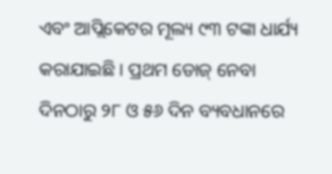ଏବଂ ଆପ୍ଲିକେଟର ମୂଲ୍ୟ ୯୩ ଟଙ୍କା ଧାର୍ଯ୍ୟ କରାଯାଇଛି । ପ୍ରଥମ ଡୋଜ୍ ନେବା ଦିନଠାରୁ ୨୮ ଓ ୫୬ ଦିନ ବ୍ୟବଧାନରେ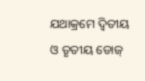ଯଥାକ୍ରମେ ଦ୍ୱିତୀୟ ଓ ତୃତୀୟ ଡୋଜ୍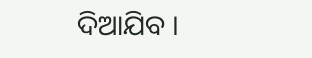ଦିଆଯିବ ।